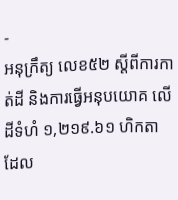-
អនុក្រឹត្យ លេខ៥២ ស្ដីពីការកាត់ដី និងការធ្វើអនុបយោគ លើដីទំហំ ១,២១៩.៦១ ហិកតា ដែល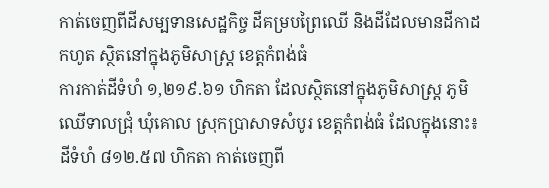កាត់ចេញពីដីសម្បទានសេដ្ឋកិច្ច ដីគម្របព្រៃឈើ និងដីដែលមានដីកាដកហូត ស្ថិតនៅក្នុងភូមិសាស្រ្ត ខេត្តកំពង់ធំ
ការកាត់ដីទំហំ ១,២១៩.៦១ ហិកតា ដែលស្ថិតនៅក្នុងភូមិសាស្រ្ត ភូមិឈើទាលជ្រុំ ឃុំគោល ស្រុកប្រាសាទសំបូរ ខេត្តកំពង់ធំ ដែលក្នុងនោះ៖ ដីទំហំ ៨១២.៥៧ ហិកតា កាត់ចេញពី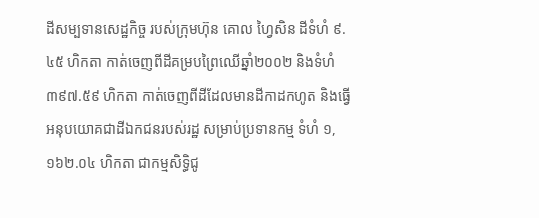ដីសម្បទានសេដ្ឋកិច្ច របស់ក្រុមហ៊ុន គោល ហ្វៃសិន ដីទំហំ ៩.៤៥ ហិកតា កាត់ចេញពីដីគម្របព្រៃឈើឆ្នាំ២០០២ និងទំហំ ៣៩៧.៥៩ ហិកតា កាត់ចេញពីដីដែលមានដីកាដកហូត និងធ្វើអនុបយោគជាដីឯកជនរបស់រដ្ឋ សម្រាប់ប្រទានកម្ម ទំហំ ១,១៦២.០៤ ហិកតា ជាកម្មសិទ្ធិជូ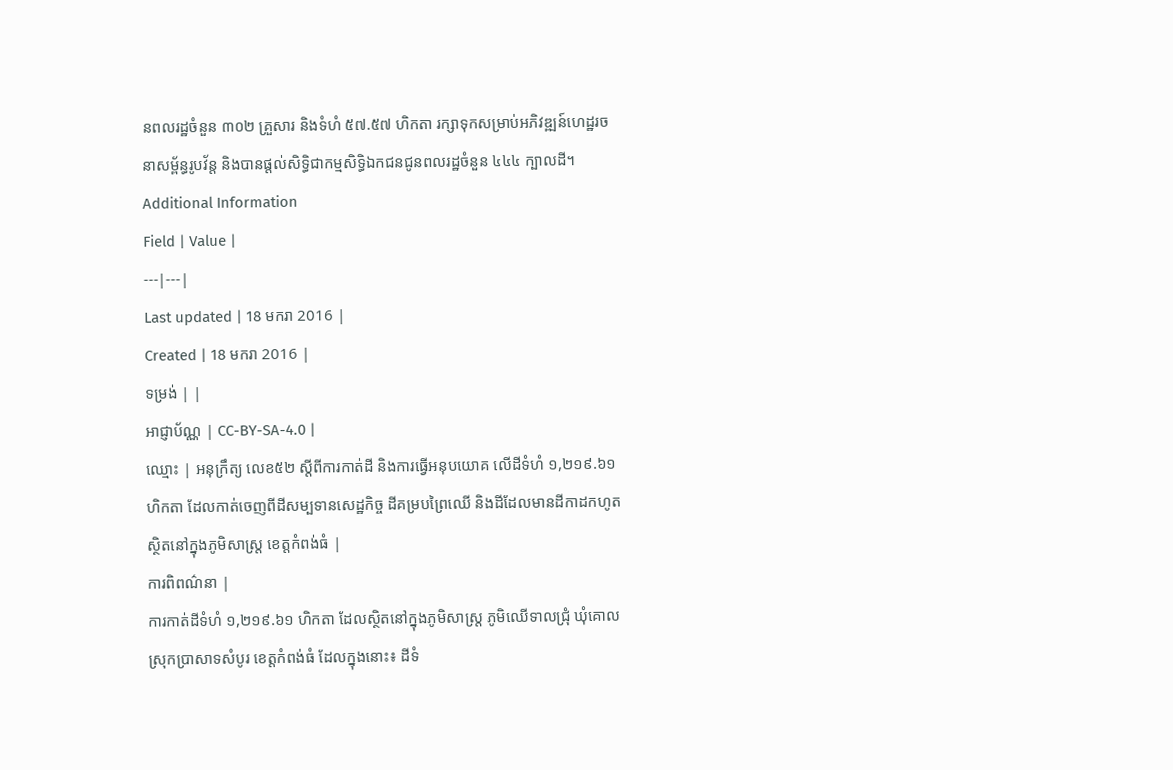នពលរដ្ឋចំនួន ៣០២ គ្រួសារ និងទំហំ ៥៧.៥៧ ហិកតា រក្សាទុកសម្រាប់អភិវឌ្ឍន៍ហេដ្ឋរចនាសម្ព័ន្ធរូបវ័ន្ត និងបានផ្ដល់សិទ្ធិជាកម្មសិទ្ធិឯកជនជូនពលរដ្ឋចំនួន ៤៤៤ ក្បាលដី។
Additional Information
Field | Value |
---|---|
Last updated | 18 មករា 2016 |
Created | 18 មករា 2016 |
ទម្រង់ | |
អាជ្ញាប័ណ្ណ | CC-BY-SA-4.0 |
ឈ្មោះ | អនុក្រឹត្យ លេខ៥២ ស្ដីពីការកាត់ដី និងការធ្វើអនុបយោគ លើដីទំហំ ១,២១៩.៦១ ហិកតា ដែលកាត់ចេញពីដីសម្បទានសេដ្ឋកិច្ច ដីគម្របព្រៃឈើ និងដីដែលមានដីកាដកហូត ស្ថិតនៅក្នុងភូមិសាស្រ្ត ខេត្តកំពង់ធំ |
ការពិពណ៌នា |
ការកាត់ដីទំហំ ១,២១៩.៦១ ហិកតា ដែលស្ថិតនៅក្នុងភូមិសាស្រ្ត ភូមិឈើទាលជ្រុំ ឃុំគោល ស្រុកប្រាសាទសំបូរ ខេត្តកំពង់ធំ ដែលក្នុងនោះ៖ ដីទំ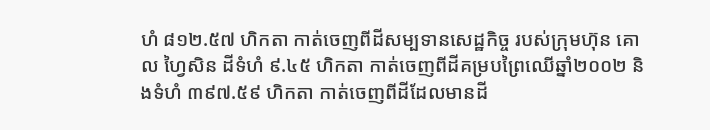ហំ ៨១២.៥៧ ហិកតា កាត់ចេញពីដីសម្បទានសេដ្ឋកិច្ច របស់ក្រុមហ៊ុន គោល ហ្វៃសិន ដីទំហំ ៩.៤៥ ហិកតា កាត់ចេញពីដីគម្របព្រៃឈើឆ្នាំ២០០២ និងទំហំ ៣៩៧.៥៩ ហិកតា កាត់ចេញពីដីដែលមានដី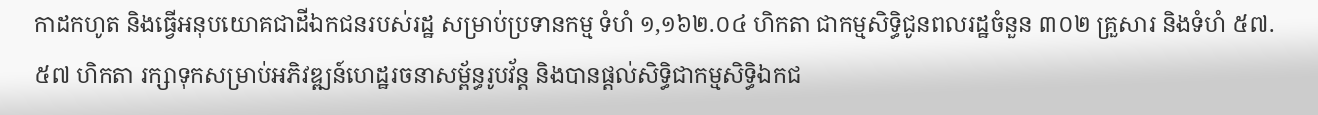កាដកហូត និងធ្វើអនុបយោគជាដីឯកជនរបស់រដ្ឋ សម្រាប់ប្រទានកម្ម ទំហំ ១,១៦២.០៤ ហិកតា ជាកម្មសិទ្ធិជូនពលរដ្ឋចំនួន ៣០២ គ្រួសារ និងទំហំ ៥៧.៥៧ ហិកតា រក្សាទុកសម្រាប់អភិវឌ្ឍន៍ហេដ្ឋរចនាសម្ព័ន្ធរូបវ័ន្ត និងបានផ្ដល់សិទ្ធិជាកម្មសិទ្ធិឯកជ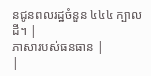នជូនពលរដ្ឋចំនួន ៤៤៤ ក្បាលដី។ |
ភាសារបស់ធនធាន |
|